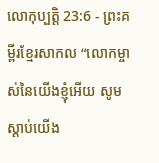លោកុប្បត្តិ 23:6 - ព្រះគម្ពីរខ្មែរសាកល “លោកម្ចាស់នៃយើងខ្ញុំអើយ សូមស្ដាប់យើង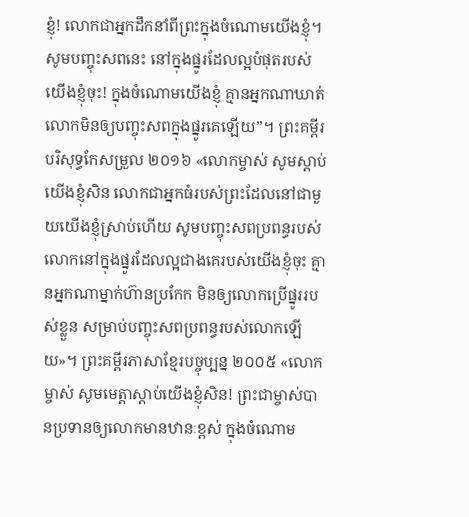ខ្ញុំ! លោកជាអ្នកដឹកនាំពីព្រះក្នុងចំណោមយើងខ្ញុំ។ សូមបញ្ចុះសពនេះ នៅក្នុងផ្នូរដែលល្អបំផុតរបស់យើងខ្ញុំចុះ! ក្នុងចំណោមយើងខ្ញុំ គ្មានអ្នកណាឃាត់លោកមិនឲ្យបញ្ចុះសពក្នុងផ្នូរគេឡើយ”។ ព្រះគម្ពីរបរិសុទ្ធកែសម្រួល ២០១៦ «លោកម្ចាស់ សូមស្តាប់យើងខ្ញុំសិន លោកជាអ្នកធំរបស់ព្រះដែលនៅជាមួយយើងខ្ញុំស្រាប់ហើយ សូមបញ្ចុះសពប្រពន្ធរបស់លោកនៅក្នុងផ្នូរដែលល្អជាងគេរបស់យើងខ្ញុំចុះ គ្មានអ្នកណាម្នាក់ហ៊ានប្រកែក មិនឲ្យលោកប្រើផ្នូររបស់ខ្លួន សម្រាប់បញ្ចុះសពប្រពន្ធរបស់លោកឡើយ»។ ព្រះគម្ពីរភាសាខ្មែរបច្ចុប្បន្ន ២០០៥ «លោកម្ចាស់ សូមមេត្តាស្ដាប់យើងខ្ញុំសិន! ព្រះជាម្ចាស់បានប្រទានឲ្យលោកមានឋានៈខ្ពស់ ក្នុងចំណោម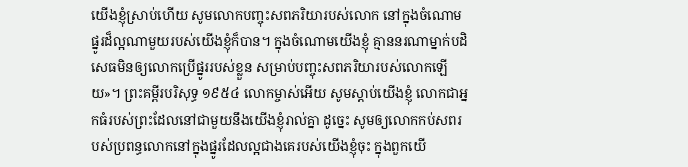យើងខ្ញុំស្រាប់ហើយ សូមលោកបញ្ចុះសពភរិយារបស់លោក នៅក្នុងចំណោមផ្នូរដ៏ល្អណាមួយរបស់យើងខ្ញុំក៏បាន។ ក្នុងចំណោមយើងខ្ញុំ គ្មាននរណាម្នាក់បដិសេធមិនឲ្យលោកប្រើផ្នូររបស់ខ្លួន សម្រាប់បញ្ចុះសពភរិយារបស់លោកឡើយ»។ ព្រះគម្ពីរបរិសុទ្ធ ១៩៥៤ លោកម្ចាស់អើយ សូមស្តាប់យើងខ្ញុំ លោកជាអ្នកធំរបស់ព្រះដែលនៅជាមួយនឹងយើងខ្ញុំរាល់គ្នា ដូច្នេះ សូមឲ្យលោកកប់សពរបស់ប្រពន្ធលោកនៅក្នុងផ្នូរដែលល្អជាងគេរបស់យើងខ្ញុំចុះ ក្នុងពួកយើ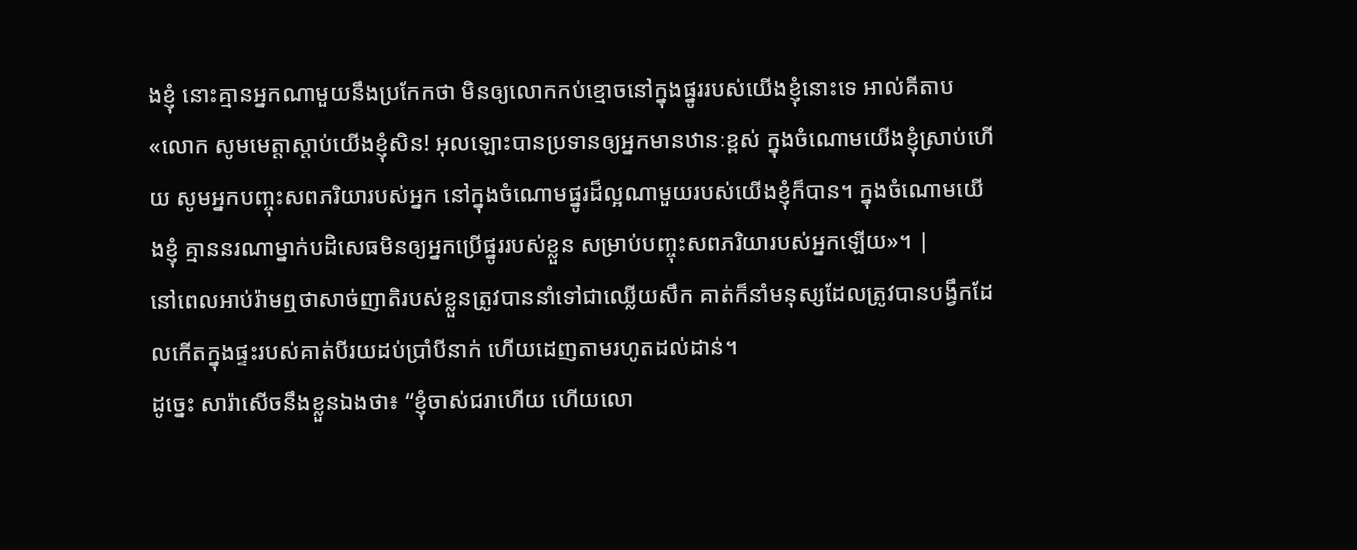ងខ្ញុំ នោះគ្មានអ្នកណាមួយនឹងប្រកែកថា មិនឲ្យលោកកប់ខ្មោចនៅក្នុងផ្នូររបស់យើងខ្ញុំនោះទេ អាល់គីតាប «លោក សូមមេត្តាស្តាប់យើងខ្ញុំសិន! អុលឡោះបានប្រទានឲ្យអ្នកមានឋានៈខ្ពស់ ក្នុងចំណោមយើងខ្ញុំស្រាប់ហើយ សូមអ្នកបញ្ចុះសពភរិយារបស់អ្នក នៅក្នុងចំណោមផ្នូរដ៏ល្អណាមួយរបស់យើងខ្ញុំក៏បាន។ ក្នុងចំណោមយើងខ្ញុំ គ្មាននរណាម្នាក់បដិសេធមិនឲ្យអ្នកប្រើផ្នូររបស់ខ្លួន សម្រាប់បញ្ចុះសពភរិយារបស់អ្នកឡើយ»។ |
នៅពេលអាប់រ៉ាមឮថាសាច់ញាតិរបស់ខ្លួនត្រូវបាននាំទៅជាឈ្លើយសឹក គាត់ក៏នាំមនុស្សដែលត្រូវបានបង្វឹកដែលកើតក្នុងផ្ទះរបស់គាត់បីរយដប់ប្រាំបីនាក់ ហើយដេញតាមរហូតដល់ដាន់។
ដូច្នេះ សារ៉ាសើចនឹងខ្លួនឯងថា៖ “ខ្ញុំចាស់ជរាហើយ ហើយលោ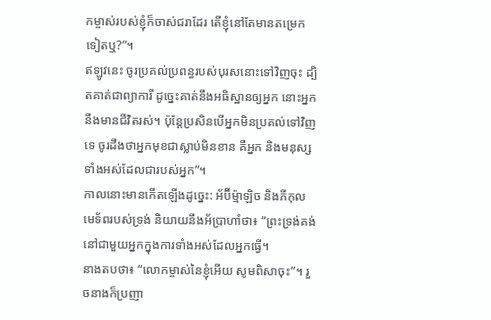កម្ចាស់របស់ខ្ញុំក៏ចាស់ជរាដែរ តើខ្ញុំនៅតែមានតម្រេកទៀតឬ?”។
ឥឡូវនេះ ចូរប្រគល់ប្រពន្ធរបស់បុរសនោះទៅវិញចុះ ដ្បិតគាត់ជាព្យាការី ដូច្នេះគាត់នឹងអធិស្ឋានឲ្យអ្នក នោះអ្នកនឹងមានជីវិតរស់។ ប៉ុន្តែប្រសិនបើអ្នកមិនប្រគល់ទៅវិញទេ ចូរដឹងថាអ្នកមុខជាស្លាប់មិនខាន គឺអ្នក និងមនុស្សទាំងអស់ដែលជារបស់អ្នក”។
កាលនោះមានកើតឡើងដូច្នេះ: អ័ប៊ីម្ម៉ាឡិច និងភីកុលមេទ័ពរបស់ទ្រង់ និយាយនឹងអ័ប្រាហាំថា៖ “ព្រះទ្រង់គង់នៅជាមួយអ្នកក្នុងការទាំងអស់ដែលអ្នកធ្វើ។
នាងតបថា៖ “លោកម្ចាស់នៃខ្ញុំអើយ សូមពិសាចុះ”។ រួចនាងក៏ប្រញា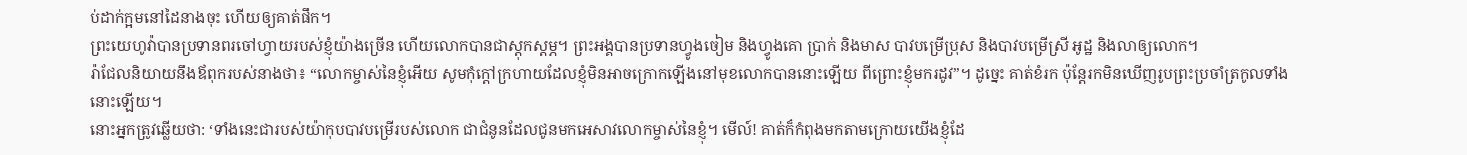ប់ដាក់ក្អមនៅដៃនាងចុះ ហើយឲ្យគាត់ផឹក។
ព្រះយេហូវ៉ាបានប្រទានពរចៅហ្វាយរបស់ខ្ញុំយ៉ាងច្រើន ហើយលោកបានជាស្ដុកស្ដម្ភ។ ព្រះអង្គបានប្រទានហ្វូងចៀម និងហ្វូងគោ ប្រាក់ និងមាស បាវបម្រើប្រុស និងបាវបម្រើស្រី អូដ្ឋ និងលាឲ្យលោក។
រ៉ាជែលនិយាយនឹងឪពុករបស់នាងថា៖ “លោកម្ចាស់នៃខ្ញុំអើយ សូមកុំក្ដៅក្រហាយដែលខ្ញុំមិនអាចក្រោកឡើងនៅមុខលោកបាននោះឡើយ ពីព្រោះខ្ញុំមករដូវ”។ ដូច្នេះ គាត់ខំរក ប៉ុន្តែរកមិនឃើញរូបព្រះប្រចាំត្រកូលទាំងនោះឡើយ។
នោះអ្នកត្រូវឆ្លើយថា: ‘ទាំងនេះជារបស់យ៉ាកុបបាវបម្រើរបស់លោក ជាជំនូនដែលជូនមកអេសាវលោកម្ចាស់នៃខ្ញុំ។ មើល៍! គាត់ក៏កំពុងមកតាមក្រោយយើងខ្ញុំដែ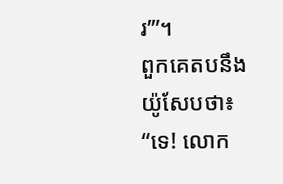រ’”។
ពួកគេតបនឹងយ៉ូសែបថា៖ “ទេ! លោក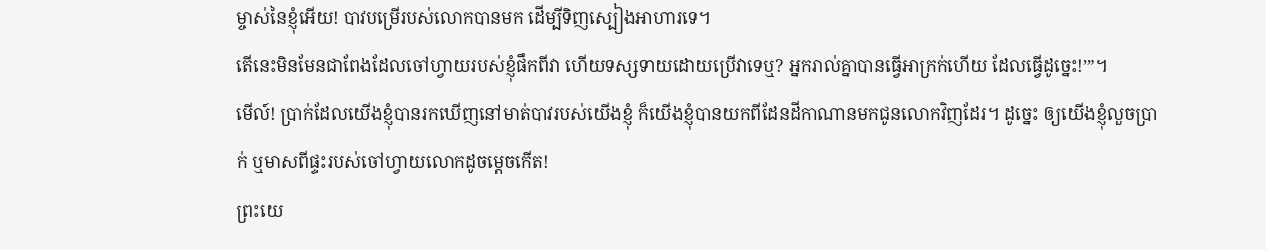ម្ចាស់នៃខ្ញុំអើយ! បាវបម្រើរបស់លោកបានមក ដើម្បីទិញស្បៀងអាហារទេ។
តើនេះមិនមែនជាពែងដែលចៅហ្វាយរបស់ខ្ញុំផឹកពីវា ហើយទស្សទាយដោយប្រើវាទេឬ? អ្នករាល់គ្នាបានធ្វើអាក្រក់ហើយ ដែលធ្វើដូច្នេះ!’”។
មើល៍! ប្រាក់ដែលយើងខ្ញុំបានរកឃើញនៅមាត់បាវរបស់យើងខ្ញុំ ក៏យើងខ្ញុំបានយកពីដែនដីកាណានមកជូនលោកវិញដែរ។ ដូច្នេះ ឲ្យយើងខ្ញុំលួចប្រាក់ ឬមាសពីផ្ទះរបស់ចៅហ្វាយលោកដូចម្ដេចកើត!
ព្រះយេ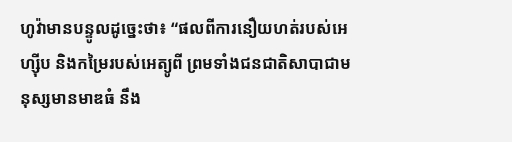ហូវ៉ាមានបន្ទូលដូច្នេះថា៖ “ផលពីការនឿយហត់របស់អេហ្ស៊ីប និងកម្រៃរបស់អេត្យូពី ព្រមទាំងជនជាតិសាបាជាមនុស្សមានមាឌធំ នឹង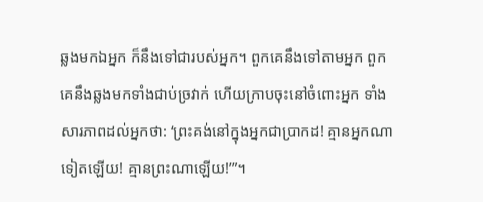ឆ្លងមកឯអ្នក ក៏នឹងទៅជារបស់អ្នក។ ពួកគេនឹងទៅតាមអ្នក ពួកគេនឹងឆ្លងមកទាំងជាប់ច្រវាក់ ហើយក្រាបចុះនៅចំពោះអ្នក ទាំងសារភាពដល់អ្នកថា: ‘ព្រះគង់នៅក្នុងអ្នកជាប្រាកដ! គ្មានអ្នកណាទៀតឡើយ! គ្មានព្រះណាឡើយ!’”។